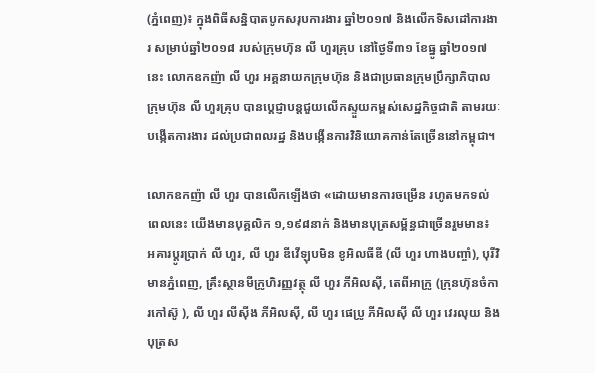(ភ្នំពេញ)៖ ក្នុងពិធីសន្និបាតបូកសរុបការងារ ឆ្នាំ២០១៧ និងលើកទិសដៅការងារ សម្រាប់ឆ្នាំ២០១៨ របស់ក្រុមហ៊ុន លី ហួរគ្រុប នៅថ្ងៃទី៣១ ខែធ្នូ ឆ្នាំ២០១៧នេះ លោកឧកញ៉ា លី ហួរ អគ្គនាយកក្រុមហ៊ុន និងជាប្រធានក្រុមប្រឹក្សាភិបាល ក្រុមហ៊ុន លី ហួរគ្រុប បានប្ដេជ្ញាបន្ដជួយលើកស្ទួយកម្ពស់សេដ្ឋកិច្ចជាតិ តាមរយៈបង្កើតការងារ ដល់ប្រជាពលរដ្ឋ និងបង្កើនការវិនិយោគកាន់តែច្រើននៅកម្ពុជា។

លោកឧកញ៉ា លី ហួរ បានលើកឡើងថា «ដោយមានការចម្រើន រហូតមកទល់ពេលនេះ យើងមានបុគ្គលិក ១,១៩៨នាក់ និងមានបុត្រសម្ព័ន្ធជាច្រើនរួមមាន៖ អគារប្តូរប្រាក់ លី ហួរ, លី ហួរ ឌីវើឡុបមិន ខូអិលធីឌី (លី ហួរ ហាងបញ្ចាំ), បុរីវិមានភ្នំពេញ, គ្រឹះស្ថានមីក្រូហិរញ្ញវត្ថុ លី ហួរ ភីអិលស៊ី, តេពីអាក្រូ (ក្រុនហ៊ុនចំការកៅស៊ូ ), លី ហួរ លីស៊ីង ភីអិលស៊ី, លី ហួរ ផេប្រូ ភីអិលស៊ី លី ហួរ វេរលុយ និងបុត្រស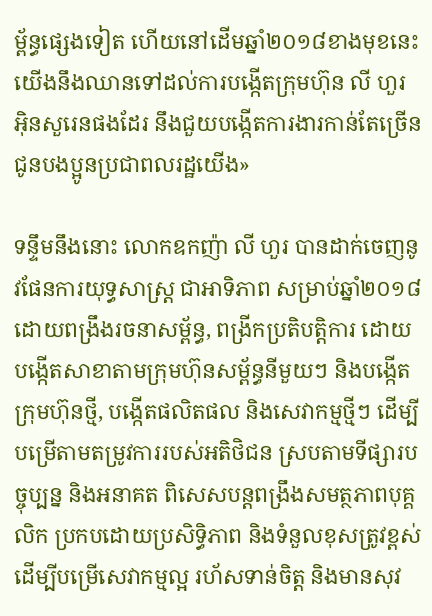ម្ព័ន្ធផ្សេងទៀត ហើយនៅដើមឆ្នាំ២០១៨ខាងមុខនេះ យើងនឹងឈានទៅដល់ការបង្កើតក្រុមហ៊ុន លី ហួរ អ៊ិនសួរេនផងដែរ នឹងជួយបង្កើតការងារកាន់តែច្រើន ជូនបងប្អូនប្រជាពលរដ្ឋយើង»

ទន្ទឹមនឹងនោះ លោកឧកញ៉ា លី ហួរ បានដាក់ចេញនូវផែនការយុទ្ធសាស្ដ្រ ជាអាទិភាព សម្រាប់ឆ្នាំ២០១៨ ដោយពង្រឹងរចនាសម្ព័ន្ធ, ពង្រីកប្រតិបត្ដិការ ដោយបង្កើតសាខាតាមក្រុមហ៊ុនសម្ព័ន្ធនីមួយៗ និងបង្កើតក្រុមហ៊ុនថ្មី, បង្កើតផលិតផល និងសេវាកម្មថ្មីៗ ដើម្បីបម្រើតាមតម្រូវការរបស់អតិថិជន ស្របតាមទីផ្សារបច្ចុប្បន្ន និងអនាគត ពិសេសបន្ដពង្រឹងសមត្ថភាពបុគ្គលិក ប្រកបដោយប្រសិទ្ធិភាព និងទំនួលខុសត្រូវខ្ពស់ ដើម្បីបម្រើសេវាកម្មល្អ រហ័សទាន់ចិត្ដ និងមានសុវ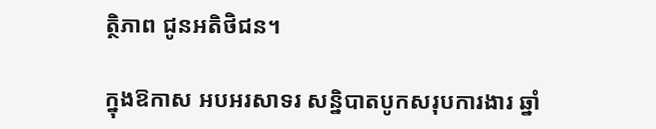ត្ថិភាព ជូនអតិថិជន។

ក្នុងឱកាស អបអរសាទរ សន្និបាតបូកសរុបការងារ ឆ្នាំ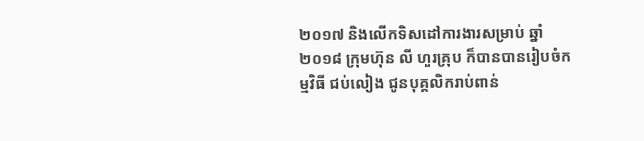២០១៧ និងលើកទិសដៅការងារសម្រាប់ ឆ្នាំ២០១៨ ក្រុមហ៊ុន លី ហួរគ្រុប ក៏បានបានរៀបចំកម្មវិធី ជប់លៀង ជូនបុគ្គលិករាប់ពាន់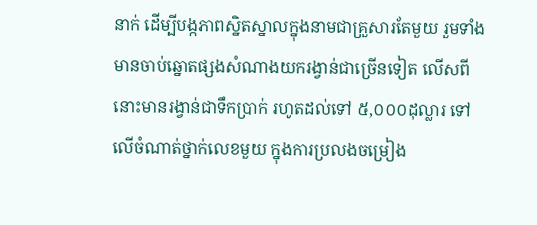នាក់ ដើម្បីបង្កភាពស្និតស្នាលក្នុងនាមជាគ្រួសារតែមួយ រួមទាំងមានចាប់ឆ្នោតផ្សងសំណាងយករង្វាន់ជាច្រើនទៀត លើសពីនោះមានរង្វាន់ជាទឹកប្រាក់ រហូតដល់ទៅ ៥,០០០ដុល្លារ ទៅលើចំណាត់ថ្នាក់លេខមួយ ក្នុងការប្រលងចម្រៀង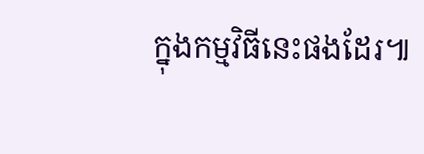ក្នុងកម្មវិធីនេះផងដែរ៕